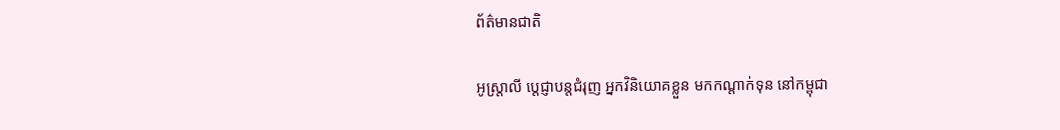ព័ត៌មានជាតិ

អូស្រ្តាលី ប្ដេជ្ញាបន្តជំរុញ អ្នកវិនិយោគខ្លួន មកកណ្ដាក់ទុន នៅកម្ពុជា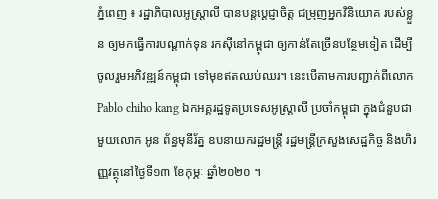ភ្នំពេញ ៖ រដ្ឋាភិបាលអូស្រ្តាលី បានបន្តប្ដេជ្ញាចិត្ត ជម្រុញអ្នកវិនិយោគ របស់ខ្លួន ឲ្យមកធ្វើការបណ្ដាក់ទុន រកស៊ីនៅកម្ពុជា ឲ្យកាន់តែច្រើនបន្ថែមទៀត ដើម្បីចូលរួមអភិវឌ្ឍន៍កម្ពុជា ទៅមុខឥតឈប់ឈរ។ នេះបើតាមការបញ្ជាក់ពីលោក Pablo chiho kang ឯកអគ្គរដ្ឋទូតប្រទេសអូស្រ្តាលី ប្រចាំកម្ពុជា ក្នុងជំនួបជាមួយលោក អូន ព័ន្ធមុនីរ័ត្ន ឧបនាយករដ្ឋមន្រ្តី រដ្ឋមន្រ្តីក្រសួងសេដ្ឋកិច្ច និងហិរញ្ញវត្ថុនៅថ្ងៃទី១៣ ខែកុម្ភៈ ឆ្នាំ២០២០ ។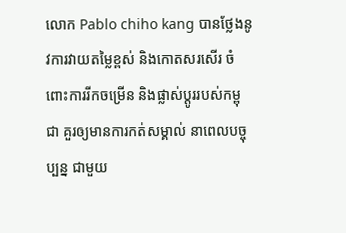លោក Pablo chiho kang បានថ្លែងនូវការវាយតម្លៃខ្ពស់ និងកោតសរសើរ ចំពោះការរីកចម្រើន និងផ្លាស់ប្ដូររបស់កម្ពុជា គួរឲ្យមានការកត់សម្គាល់ នាពេលបច្ចុប្បន្ន ជាមួយ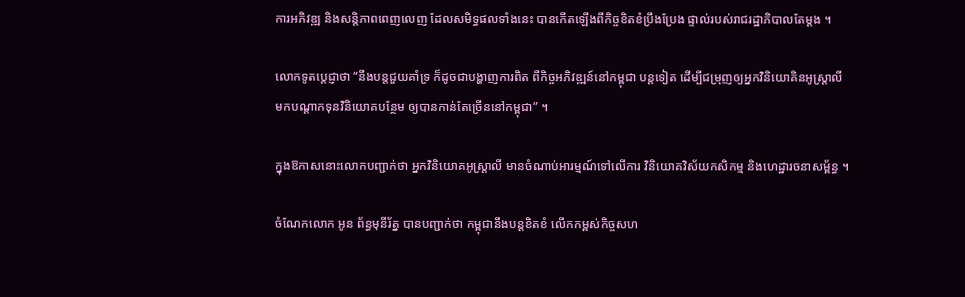ការអភិវឌ្ឍ និងសន្តិភាពពេញលេញ ដែលសមិទ្ធផលទាំងនេះ បានកើតឡើងពីកិច្ចខិតខំប្រឹងប្រែង ផ្ទាល់របស់រាជរដ្ឋាភិបាលតែម្ដង ។

លោកទូតប្ដេជ្ញាថា “នឹងបន្តជួយគាំទ្រ ក៏ដូចជាបង្ហាញការពិត ពីកិច្ចអភិវឌ្ឍន៍នៅកម្ពុជា បន្តទៀត ដើម្បីជម្រុញឲ្យអ្នកវិនិយោគិនអូស្រ្តាលី មកបណ្ដាកទុនវិនិយោគបន្ថែម ឲ្យបានកាន់តែច្រើននៅកម្ពុជា” ។

ក្នុងឱកាសនោះលោកបញ្ជាក់ថា អ្នកវិនិយោគអូស្រ្តាលី មានចំណាប់អារម្មណ៍ទៅលើការ វិនិយោគវិស័យកសិកម្ម និងហេដ្ឋារចនាសម្ព័ន្ធ ។

ចំណែកលោក អូន ព័ន្ធមុនីរ័ត្ន បានបញ្ជាក់ថា កម្ពុជានឹងបន្តខិតខំ លើកកម្ពស់កិច្ចសហ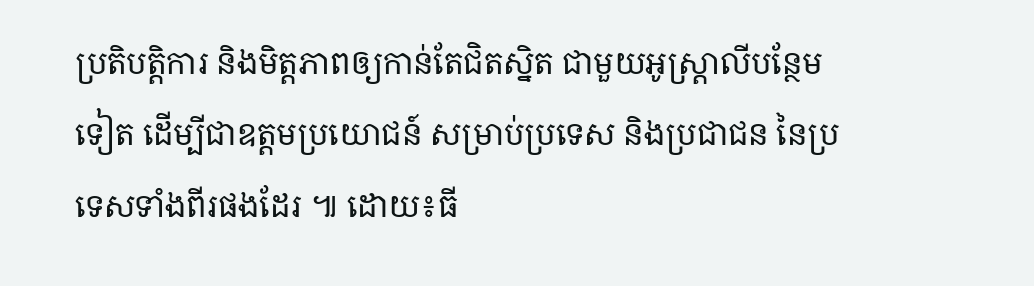ប្រតិបត្តិការ និងមិត្តភាពឲ្យកាន់តែជិតស្និត ជាមួយអូស្រ្តាលីបន្ថែមទៀត ដើម្បីជាឧត្តមប្រយោជន៍ សម្រាប់ប្រទេស និងប្រជាជន នៃប្រទេសទាំងពីរផងដែរ ៕ ដោយ៖ធី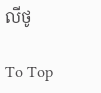លីថូ

To Top